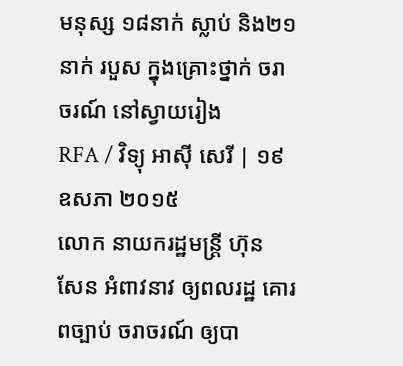មនុស្ស ១៨នាក់ ស្លាប់ និង២១នាក់ របួស ក្នុងគ្រោះថ្នាក់ ចរាចរណ៍ នៅស្វាយរៀង
RFA / វិទ្យុ អាស៊ី សេរី | ១៩ ឧសភា ២០១៥
លោក នាយករដ្ឋមន្ត្រី ហ៊ុន សែន អំពាវនាវ ឲ្យពលរដ្ឋ គោរពច្បាប់ ចរាចរណ៍ ឲ្យបា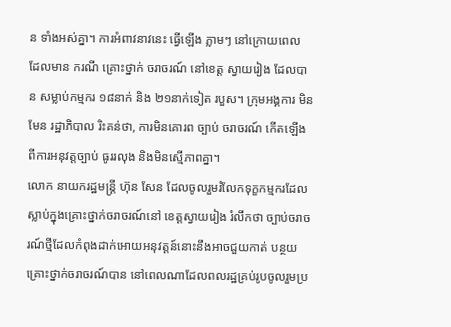ន ទាំងអស់គ្នា។ ការអំពាវនាវនេះ ធ្វើឡើង ភ្លាមៗ នៅក្រោយពេល ដែលមាន ករណី គ្រោះថ្នាក់ ចរាចរណ៍ នៅខេត្ត ស្វាយរៀង ដែលបាន សម្លាប់កម្មករ ១៨នាក់ និង ២១នាក់ទៀត របួស។ ក្រុមអង្គការ មិនមែន រដ្ឋាភិបាល រិះគន់ថា, ការមិនគោរព ច្បាប់ ចរាចរណ៍ កើតឡើង ពីការអនុវត្តច្បាប់ ធូររលុង និងមិនស្មើភាពគ្នា។
លោក នាយករដ្ឋមន្ត្រី ហ៊ុន សែន ដែលចូលរួមរំលែកទុក្ខកម្មករដែលស្លាប់ក្នុងគ្រោះថ្នាក់ចរាចរណ៍នៅ ខេត្តស្វាយរៀង រំលឹកថា ច្បាប់ចរាចរណ៍ថ្មីដែលកំពុងដាក់អោយអនុវត្តន៍នោះនឹងអាចជួយកាត់ បន្ថយគ្រោះថ្នាក់ចរាចរណ៍បាន នៅពេលណាដែលពលរដ្ឋគ្រប់រូបចូលរួមប្រ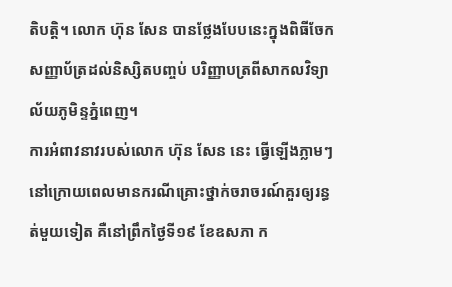តិបត្តិ។ លោក ហ៊ុន សែន បានថ្លែងបែបនេះក្នុងពិធីចែកសញ្ញាប័ត្រដល់និស្សិតបញ្ចប់ បរិញ្ញាបត្រពីសាកលវិទ្យាល័យភូមិន្ទភ្នំពេញ។
ការអំពាវនាវរបស់លោក ហ៊ុន សែន នេះ ធ្វើឡើងភ្លាមៗ នៅក្រោយពេលមានករណីគ្រោះថ្នាក់ចរាចរណ៍គួរឲ្យរន្ធត់មួយទៀត គឺនៅព្រឹកថ្ងៃទី១៩ ខែឧសភា ក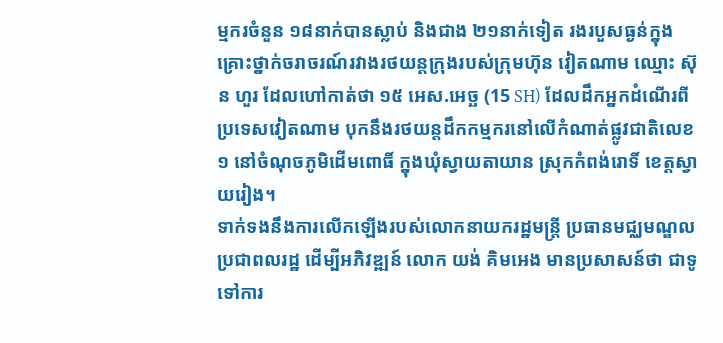ម្មករចំនួន ១៨នាក់បានស្លាប់ និងជាង ២១នាក់ទៀត រងរបួសធ្ងន់ក្នុងគ្រោះថ្នាក់ចរាចរណ៍រវាងរថយន្តក្រុងរបស់ក្រុមហ៊ុន វៀតណាម ឈ្មោះ ស៊ុន ហួរ ដែលហៅកាត់ថា ១៥ អេស.អេច្ឆ (15 SH) ដែលដឹកអ្នកដំណើរពីប្រទេសវៀតណាម បុកនឹងរថយន្តដឹកកម្មករនៅលើកំណាត់ផ្លូវជាតិលេខ១ នៅចំណុចភូមិដើមពោធិ៍ ក្នុងឃុំស្វាយតាយាន ស្រុកកំពង់រោទិ៍ ខេត្តស្វាយរៀង។
ទាក់ទងនឹងការលើកឡើងរបស់លោកនាយករដ្ឋមន្ត្រី ប្រធានមជ្ឈមណ្ឌលប្រជាពលរដ្ឋ ដើម្បីអភិវឌ្ឍន៍ លោក យង់ គិមអេង មានប្រសាសន៍ថា ជាទូទៅការ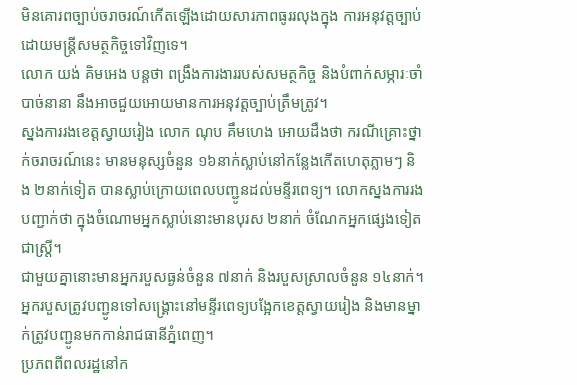មិនគោរពច្បាប់ចរាចរណ៍កើតឡើងដោយសារភាពធូររលុងក្នុង ការអនុវត្តច្បាប់ដោយមន្ត្រីសមត្ថកិច្ចទៅវិញទេ។
លោក យង់ គិមអេង បន្តថា ពង្រឹងការងាររបស់សមត្ថកិច្ច និងបំពាក់សម្ភារៈចាំបាច់នានា នឹងអាចជួយអោយមានការអនុវត្តច្បាប់ត្រឹមត្រូវ។
ស្នងការរងខេត្តស្វាយរៀង លោក ណុប គឹមហេង អោយដឹងថា ករណីគ្រោះថ្នាក់ចរាចរណ៍នេះ មានមនុស្សចំនួន ១៦នាក់ស្លាប់នៅកន្លែងកើតហេតុភ្លាមៗ និង ២នាក់ទៀត បានស្លាប់ក្រោយពេលបញ្ជូនដល់មន្ទីរពេទ្យ។ លោកស្នងការរងបញ្ជាក់ថា ក្នុងចំណោមអ្នកស្លាប់នោះមានបុរស ២នាក់ ចំណែកអ្នកផ្សេងទៀតជាស្ត្រី។
ជាមួយគ្នានោះមានអ្នករបួសធ្ងន់ចំនួន ៧នាក់ និងរបួសស្រាលចំនួន ១៤នាក់។ អ្នករបួសត្រូវបញ្ជូនទៅសង្គ្រោះនៅមន្ទីរពេទ្យបង្អែកខេត្តស្វាយរៀង និងមានម្នាក់ត្រូវបញ្ជូនមកកាន់រាជធានីភ្នំពេញ។
ប្រភពពីពលរដ្ឋនៅក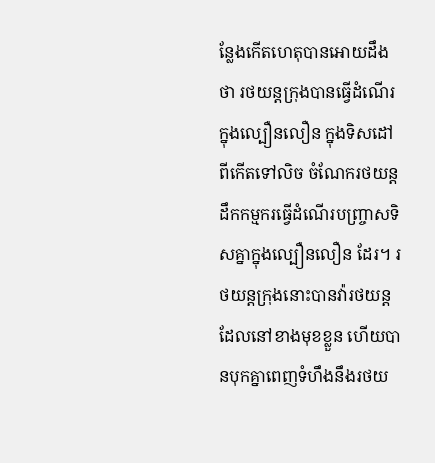ន្លែងកើតហេតុបានអោយដឹងថា រថយន្តក្រុងបានធ្វើដំណើរក្នុងល្បឿនលឿន ក្នុងទិសដៅពីកើតទៅលិច ចំណែករថយន្តដឹកកម្មករធ្វើដំណើរបញ្ច្រាសទិសគ្នាក្នុងល្បឿនលឿន ដែរ។ រថយន្តក្រុងនោះបានវ៉ារថយន្តដែលនៅខាងមុខខ្លួន ហើយបានបុកគ្នាពេញទំហឹងនឹងរថយ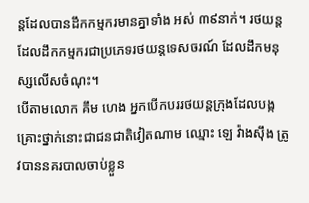ន្តដែលបានដឹកកម្មករមានគ្នាទាំង អស់ ៣៩នាក់។ រថយន្តដែលដឹកកម្មករជាប្រភេទរថយន្តទេសចរណ៍ ដែលដឹកមនុស្សលើសចំណុះ។
បើតាមលោក គឹម ហេង អ្នកបើកបររថយន្តក្រុងដែលបង្កគ្រោះថ្នាក់នោះជាជនជាតិវៀតណាម ឈ្មោះ ឡេ វ៉ាងស៊ឹង ត្រូវបាននគរបាលចាប់ខ្លួន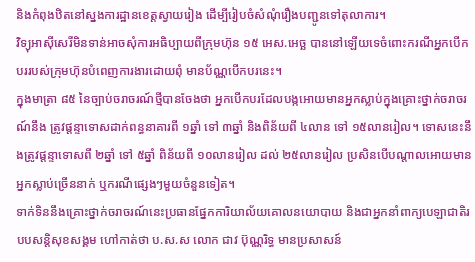និងកំពុងឋិតនៅស្នងការដ្ឋានខេត្តស្វាយរៀង ដើម្បីរៀបចំសំណុំរឿងបញ្ជូនទៅតុលាការ។
វិទ្យុអាស៊ីសេរីមិនទាន់អាចសុំការអធិប្បាយពីក្រុមហ៊ុន ១៥ អេស.អេច្ឆ បាននៅឡើយទេចំពោះករណីអ្នកបើកបររបស់ក្រុមហ៊ុនបំពេញការងារដោយពុំ មានប័ណ្ណបើកបរនេះ។
ក្នុងមាត្រា ៨៥ នៃច្បាប់ចរាចរណ៍ថ្មីបានចែងថា អ្នកបើកបរដែលបង្កអោយមានអ្នកស្លាប់ក្នុងគ្រោះថ្នាក់ចរាចរណ៍នឹង ត្រូវផ្ដន្ទាទោសដាក់ពន្ធនាគារពី ១ឆ្នាំ ទៅ ៣ឆ្នាំ និងពិន័យពី ៤លាន ទៅ ១៥លានរៀល។ ទោសនេះនឹងត្រូវផ្ដន្ទាទោសពី ២ឆ្នាំ ទៅ ៥ឆ្នាំ ពិន័យពី ១០លានរៀល ដល់ ២៥លានរៀល ប្រសិនបើបណ្ដាលអោយមានអ្នកស្លាប់ច្រើននាក់ ឬករណីផ្សេងៗមួយចំនួនទៀត។
ទាក់ទិននឹងគ្រោះថ្នាក់ចរាចរណ៍នេះប្រធានផ្នែកការិយាល័យគោលនយោបាយ និងជាអ្នកនាំពាក្យបេឡាជាតិរបបសន្តិសុខសង្គម ហៅកាត់ថា ប.ស.ស លោក ជាវ ប៊ុណ្ណរិទ្ធ មានប្រសាសន៍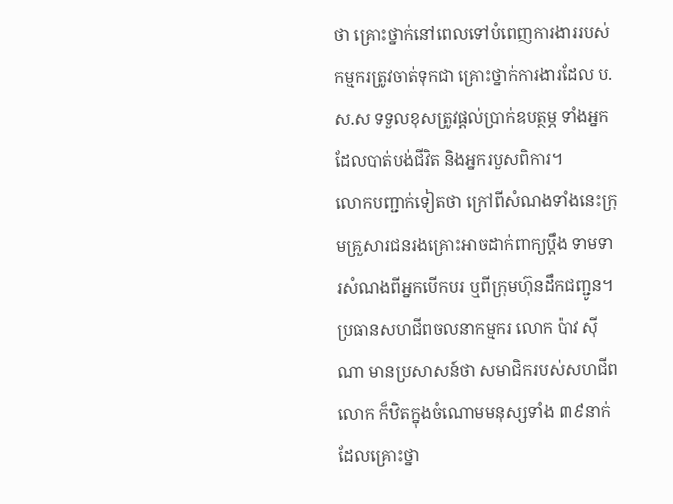ថា គ្រោះថ្នាក់នៅពេលទៅបំពេញការងាររបស់កម្មករត្រូវចាត់ទុកជា គ្រោះថ្នាក់ការងារដែល ប.ស.ស ទទួលខុសត្រូវផ្ដល់ប្រាក់ឧបត្ថម្ភ ទាំងអ្នកដែលបាត់បង់ជីវិត និងអ្នករបួសពិការ។
លោកបញ្ជាក់ទៀតថា ក្រៅពីសំណងទាំងនេះក្រុមគ្រួសារជនរងគ្រោះអាចដាក់ពាក្យប្ដឹង ទាមទារសំណងពីអ្នកបើកបរ ឬពីក្រុមហ៊ុនដឹកជញ្ជូន។
ប្រធានសហជីពចលនាកម្មករ លោក ប៉ាវ ស៊ីណា មានប្រសាសន៍ថា សមាជិករបស់សហជីពលោក ក៏ឋិតក្នុងចំណោមមនុស្សទាំង ៣៩នាក់ ដែលគ្រោះថ្នា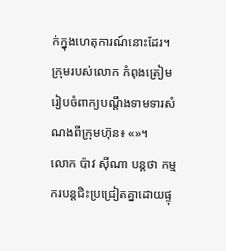ក់ក្នុងហេតុការណ៍នោះដែរ។ ក្រុមរបស់លោក កំពុងត្រៀមរៀបចំពាក្យបណ្ដឹងទាមទារសំណងពីក្រុមហ៊ុន៖ «»។
លោក ប៉ាវ ស៊ីណា បន្តថា កម្មករបន្តជិះប្រជ្រៀតគ្នាដោយផ្ទុ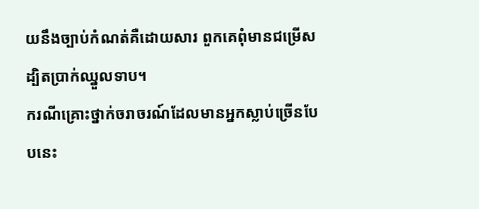យនឹងច្បាប់កំណត់គឺដោយសារ ពួកគេពុំមានជម្រើស ដ្បិតប្រាក់ឈ្នួលទាប។
ករណីគ្រោះថ្នាក់ចរាចរណ៍ដែលមានអ្នកស្លាប់ច្រើនបែបនេះ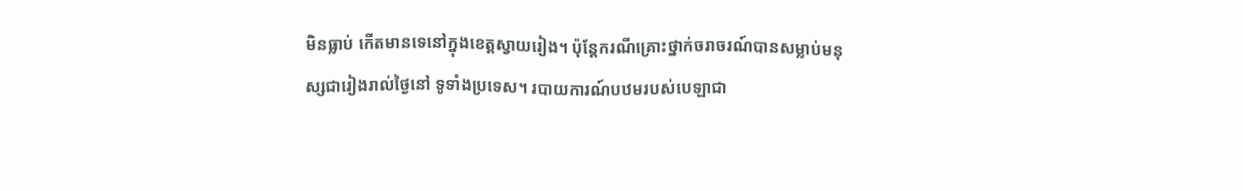មិនធ្លាប់ កើតមានទេនៅក្នុងខេត្តស្វាយរៀង។ ប៉ុន្តែករណីគ្រោះថ្នាក់ចរាចរណ៍បានសម្លាប់មនុស្សជារៀងរាល់ថ្ងៃនៅ ទូទាំងប្រទេស។ របាយការណ៍បឋមរបស់បេឡាជា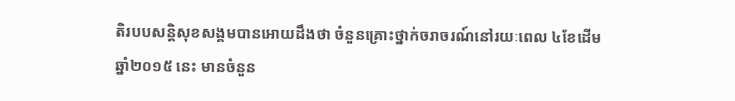តិរបបសន្តិសុខសង្គមបានអោយដឹងថា ចំនួនគ្រោះថ្នាក់ចរាចរណ៍នៅរយៈពេល ៤ខែដើមឆ្នាំ២០១៥ នេះ មានចំនួន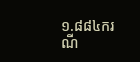១.៨៨៤ករណី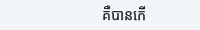គឺបានកើ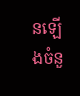នឡើងចំនួ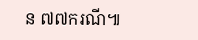ន ៧៧ករណី៕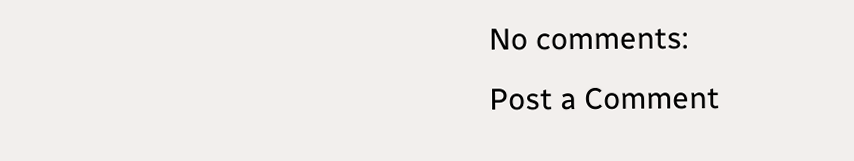No comments:
Post a Comment